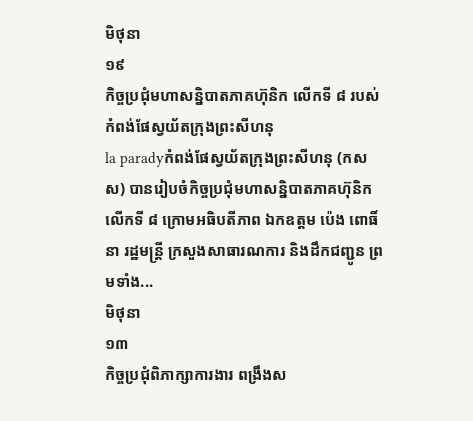មិថុនា
១៩
កិច្ចប្រជុំមហាសន្និបាតភាគហ៊ុនិក លើកទី ៨ របស់ កំពង់ផែស្វយ័តក្រុងព្រះសីហនុ
la paradyកំពង់ផែស្វយ័តក្រុងព្រះសីហនុ (កសស) បានរៀបចំកិច្ចប្រជុំមហាសន្និបាតភាគហ៊ុនិក លើកទី ៨ ក្រោមអធិបតីភាព ឯកឧត្តម ប៉េង ពោធិ៍នា រដ្ឋមន្រ្តី ក្រសួងសាធារណការ និងដឹកជញ្ជូន ព្រមទាំង...
មិថុនា
១៣
កិច្ចប្រជុំពិភាក្សាការងារ ពង្រឹងស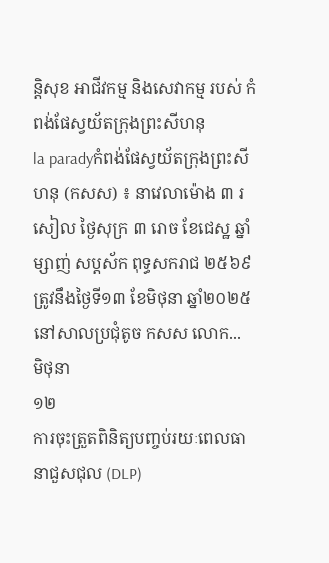ន្តិសុខ អាជីវកម្ម និងសេវាកម្ម របស់ កំពង់ផែស្វយ័តក្រុងព្រះសីហនុ
la paradyកំពង់ផែស្វយ័តក្រុងព្រះសីហនុ (កសស) ៖ នាវេលាម៉ោង ៣ រសៀល ថ្ងៃសុក្រ ៣ រោច ខែជេស្ឋ ឆ្នាំម្សាញ់ សប្តស័ក ពុទ្ធសករាជ ២៥៦៩ ត្រូវនឹងថ្ងៃទី១៣ ខែមិថុនា ឆ្នាំ២០២៥ នៅសាលប្រជុំតូច កសស លោក...
មិថុនា
១២
ការចុះត្រួតពិនិត្យបញ្ចប់រយៈពេលធានាជួសជុល (DLP)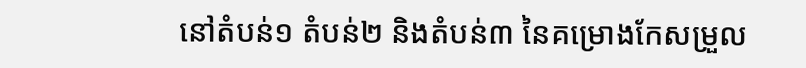នៅតំបន់១ តំបន់២ និងតំបន់៣ នៃគម្រោងកែសម្រួល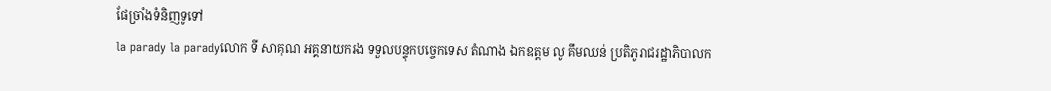ផែច្រាំងទំនិញទូទៅ
la parady la paradyលោក ទី សាគុណ អគ្គនាយករង ទទួលបន្ទុកបច្ចេកទេស តំណាង ឯកឧត្តម លូ គឹមឈន់ ប្រតិភូរាជរដ្ឋាភិបាលក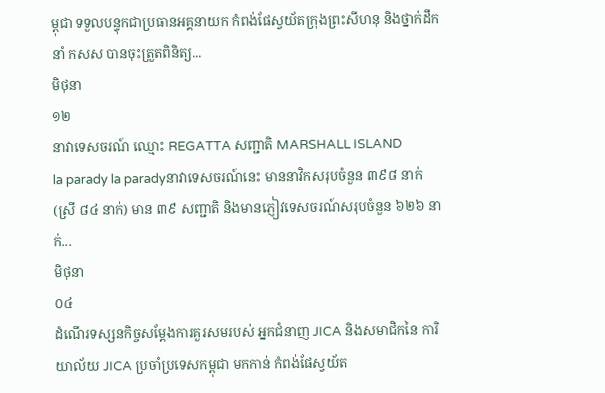ម្ពុជា ទទួលបន្ទុកជាប្រធានអគ្គនាយក កំពង់ផែស្វយ័តក្រុងព្រះសីហនុ និងថ្នាក់ដឹកនាំ កសស បានចុះត្រួតពិនិត្យ...
មិថុនា
១២
នាវាទេសចរណ៍ ឈ្មោះ REGATTA សញ្ជាតិ MARSHALL ISLAND
la parady la paradyនាវាទេសចរណ៍នេះ មាននាវិកសរុបចំនួន ៣៩៨ នាក់ (ស្រី ៨៤ នាក់) មាន ៣៩ សញ្ជាតិ និងមានភ្ញៀវទេសចរណ៍សរុបចំនួន ៦២៦ នាក់...
មិថុនា
០៤
ដំណើរទស្សនកិច្ចសម្តែងការគួរសមរបស់ អ្នកជំនាញ JICA និងសមាជិកនៃ ការិយាល័យ JICA ប្រចាំប្រទេសកម្ពុជា មកកាន់ កំពង់ផែស្វយ័ត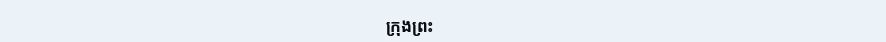ក្រុងព្រះ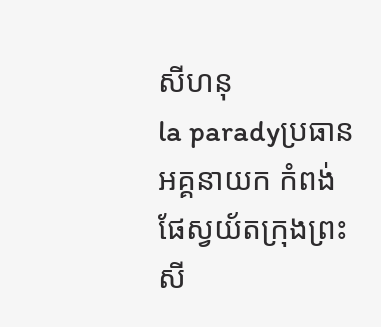សីហនុ
la paradyប្រធានអគ្គនាយក កំពង់ផែស្វយ័តក្រុងព្រះសី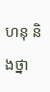ហនុ និងថ្នា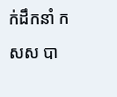ក់ដឹកនាំ កសស បា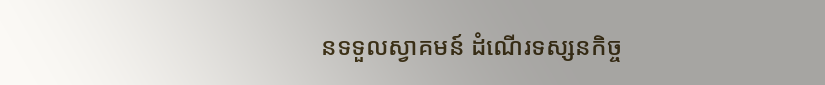នទទួលស្វាគមន៍ ដំណើរទស្សនកិច្ច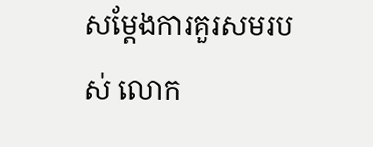សម្តែងការគួរសមរបស់ លោក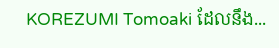KOREZUMI Tomoaki ដែលនឹង...